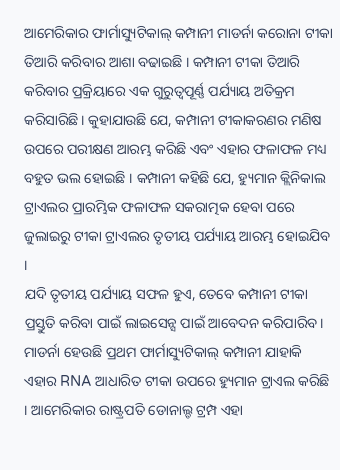ଆମେରିକାର ଫାର୍ମାସ୍ୟୁଟିକାଲ୍ କମ୍ପାନୀ ମାଡର୍ନା କରୋନା ଟୀକା ତିଆରି କରିବାର ଆଶା ବଢାଇଛି । କମ୍ପାନୀ ଟୀକା ତିଆରି କରିବାର ପ୍ରକ୍ରିୟାରେ ଏକ ଗୁରୁତ୍ବପୂର୍ଣ୍ଣ ପର୍ଯ୍ୟାୟ ଅତିକ୍ରମ କରିସାରିଛି। କୁହାଯାଉଛି ଯେ, କମ୍ପାନୀ ଟୀକାକରଣର ମଣିଷ ଉପରେ ପରୀକ୍ଷଣ ଆରମ୍ଭ କରିଛି ଏବଂ ଏହାର ଫଳାଫଳ ମଧ୍ୟ ବହୁତ ଭଲ ହୋଇଛି । କମ୍ପାନୀ କହିଛି ଯେ, ହ୍ୟୁମାନ କ୍ଲିନିକାଲ ଟ୍ରାଏଲର ପ୍ରାରମ୍ଭିକ ଫଳାଫଳ ସକରାତ୍ମକ ହେବା ପରେ ଜୁଲାଇରୁ ଟୀକା ଟ୍ରାଏଲର ତୃତୀୟ ପର୍ଯ୍ୟାୟ ଆରମ୍ଭ ହୋଇଯିବ ।
ଯଦି ତୃତୀୟ ପର୍ଯ୍ୟାୟ ସଫଳ ହୁଏ, ତେବେ କମ୍ପାନୀ ଟୀକା ପ୍ରସ୍ତୁତି କରିବା ପାଇଁ ଲାଇସେନ୍ସ ପାଇଁ ଆବେଦନ କରିପାରିବ। ମାଡର୍ନା ହେଉଛି ପ୍ରଥମ ଫାର୍ମାସ୍ୟୁଟିକାଲ୍ କମ୍ପାନୀ ଯାହାକି ଏହାର RNA ଆଧାରିତ ଟୀକା ଉପରେ ହ୍ୟୁମାନ ଟ୍ରାଏଲ କରିଛି । ଆମେରିକାର ରାଷ୍ଟ୍ରପତି ଡୋନାଲ୍ଡ ଟ୍ରମ୍ପ ଏହା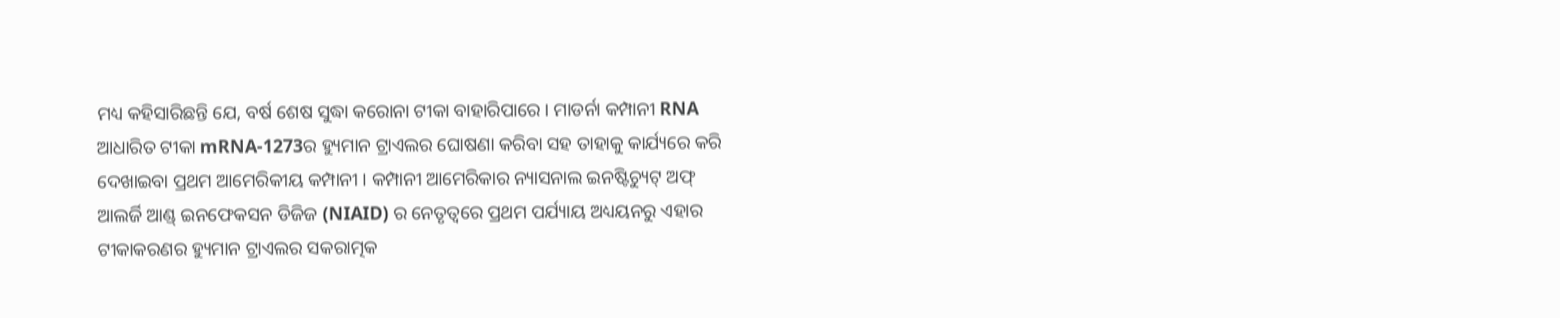ମଧ୍ୟ କହିସାରିଛନ୍ତି ଯେ, ବର୍ଷ ଶେଷ ସୁଦ୍ଧା କରୋନା ଟୀକା ବାହାରିପାରେ । ମାଡର୍ନା କମ୍ପାନୀ RNA ଆଧାରିତ ଟୀକା mRNA-1273ର ହ୍ୟୁମାନ ଟ୍ରାଏଲର ଘୋଷଣା କରିବା ସହ ତାହାକୁ କାର୍ଯ୍ୟରେ କରି ଦେଖାଇବା ପ୍ରଥମ ଆମେରିକୀୟ କମ୍ପାନୀ । କମ୍ପାନୀ ଆମେରିକାର ନ୍ୟାସନାଲ ଇନଷ୍ଟିଚ୍ୟୁଟ୍ ଅଫ୍ ଆଲର୍ଜି ଆଣ୍ଡ୍ ଇନଫେକସନ ଡିଜିଜ (NIAID) ର ନେତୃତ୍ବରେ ପ୍ରଥମ ପର୍ଯ୍ୟାୟ ଅଧ୍ୟୟନରୁ ଏହାର ଟୀକାକରଣର ହ୍ୟୁମାନ ଟ୍ରାଏଲର ସକରାତ୍ମକ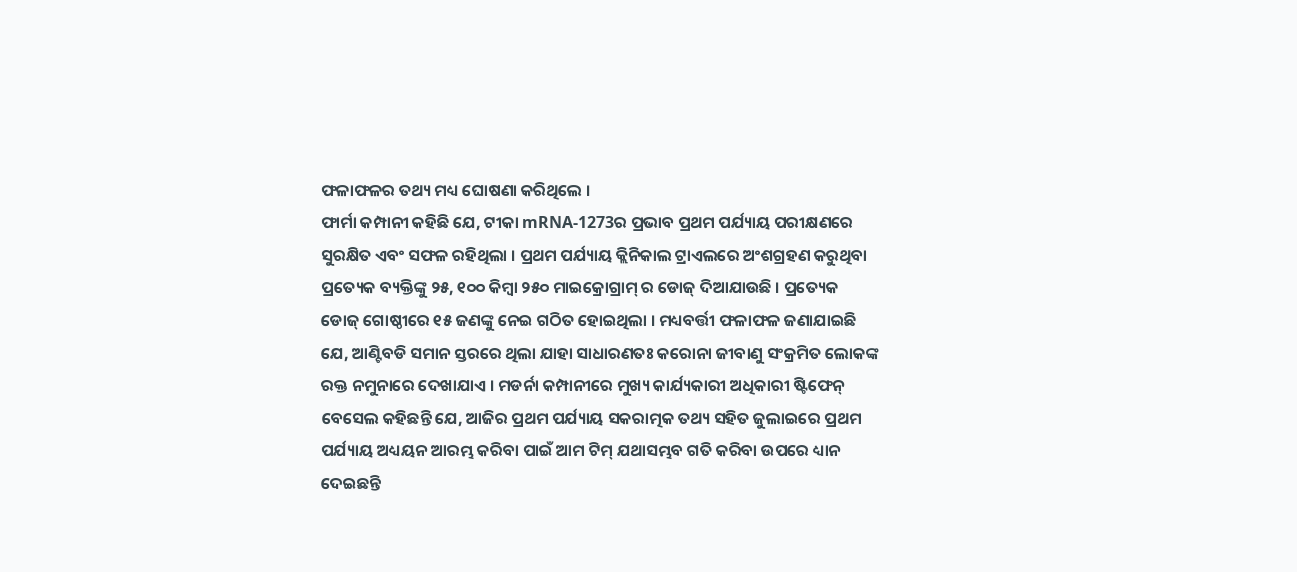ଫଳାଫଳର ତଥ୍ୟ ମଧ୍ୟ ଘୋଷଣା କରିଥିଲେ ।
ଫାର୍ମା କମ୍ପାନୀ କହିଛି ଯେ, ଟୀକା mRNA-1273ର ପ୍ରଭାବ ପ୍ରଥମ ପର୍ଯ୍ୟାୟ ପରୀକ୍ଷଣରେ ସୁରକ୍ଷିତ ଏବଂ ସଫଳ ରହିଥିଲା । ପ୍ରଥମ ପର୍ଯ୍ୟାୟ କ୍ଲିନିକାଲ ଟ୍ରାଏଲରେ ଅଂଶଗ୍ରହଣ କରୁଥିବା ପ୍ରତ୍ୟେକ ବ୍ୟକ୍ତିଙ୍କୁ ୨୫, ୧୦୦ କିମ୍ବା ୨୫୦ ମାଇକ୍ରୋଗ୍ରାମ୍ ର ଡୋଜ୍ ଦିଆଯାଉଛି । ପ୍ରତ୍ୟେକ ଡୋଜ୍ ଗୋଷ୍ଠୀରେ ୧୫ ଜଣଙ୍କୁ ନେଇ ଗଠିତ ହୋଇଥିଲା । ମଧ୍ୟବର୍ତ୍ତୀ ଫଳାଫଳ ଜଣାଯାଇଛି ଯେ, ଆଣ୍ଟିବଡି ସମାନ ସ୍ତରରେ ଥିଲା ଯାହା ସାଧାରଣତଃ କରୋନା ଜୀବାଣୁ ସଂକ୍ରମିତ ଲୋକଙ୍କ ରକ୍ତ ନମୁନାରେ ଦେଖାଯାଏ । ମଡର୍ନା କମ୍ପାନୀରେ ମୁଖ୍ୟ କାର୍ଯ୍ୟକାରୀ ଅଧିକାରୀ ଷ୍ଟିଫେନ୍ ବେସେଲ କହିଛନ୍ତି ଯେ, ଆଜିର ପ୍ରଥମ ପର୍ଯ୍ୟାୟ ସକରାତ୍ମକ ତଥ୍ୟ ସହିତ ଜୁଲାଇରେ ପ୍ରଥମ ପର୍ଯ୍ୟାୟ ଅଧ୍ୟୟନ ଆରମ୍ଭ କରିବା ପାଇଁ ଆମ ଟିମ୍ ଯଥାସମ୍ଭବ ଗତି କରିବା ଉପରେ ଧ୍ୟାନ ଦେଇଛନ୍ତି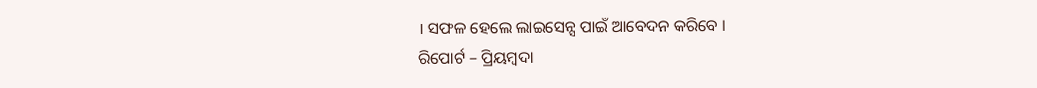। ସଫଳ ହେଲେ ଲାଇସେନ୍ସ ପାଇଁ ଆବେଦନ କରିବେ ।
ରିପୋର୍ଟ – ପ୍ରିୟମ୍ବଦା